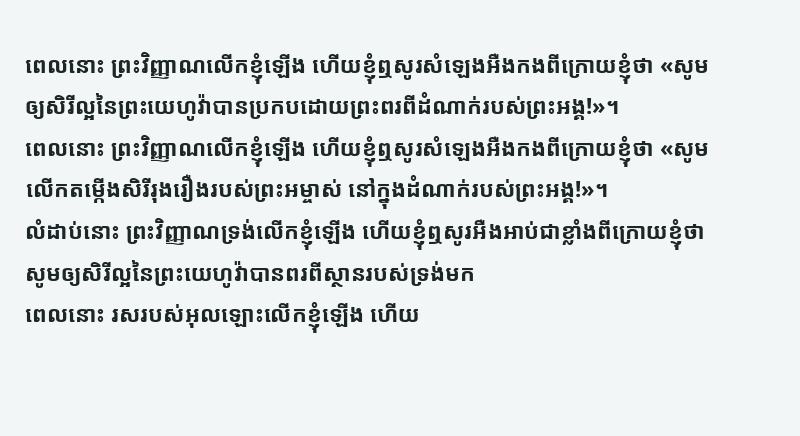ពេលនោះ ព្រះវិញ្ញាណលើកខ្ញុំឡើង ហើយខ្ញុំឮសូរសំឡេងអឺងកងពីក្រោយខ្ញុំថា «សូមឲ្យសិរីល្អនៃព្រះយេហូវ៉ាបានប្រកបដោយព្រះពរពីដំណាក់របស់ព្រះអង្គ!»។
ពេលនោះ ព្រះវិញ្ញាណលើកខ្ញុំឡើង ហើយខ្ញុំឮសូរសំឡេងអឺងកងពីក្រោយខ្ញុំថា «សូមលើកតម្កើងសិរីរុងរឿងរបស់ព្រះអម្ចាស់ នៅក្នុងដំណាក់របស់ព្រះអង្គ!»។
លំដាប់នោះ ព្រះវិញ្ញាណទ្រង់លើកខ្ញុំឡើង ហើយខ្ញុំឮសូរអឺងអាប់ជាខ្លាំងពីក្រោយខ្ញុំថា សូមឲ្យសិរីល្អនៃព្រះយេហូវ៉ាបានពរពីស្ថានរបស់ទ្រង់មក
ពេលនោះ រសរបស់អុលឡោះលើកខ្ញុំឡើង ហើយ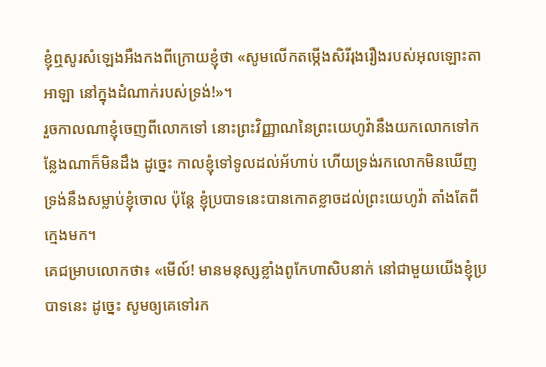ខ្ញុំឮសូរសំឡេងអឺងកងពីក្រោយខ្ញុំថា «សូមលើកតម្កើងសិរីរុងរឿងរបស់អុលឡោះតាអាឡា នៅក្នុងដំណាក់របស់ទ្រង់!»។
រួចកាលណាខ្ញុំចេញពីលោកទៅ នោះព្រះវិញ្ញាណនៃព្រះយេហូវ៉ានឹងយកលោកទៅកន្លែងណាក៏មិនដឹង ដូច្នេះ កាលខ្ញុំទៅទូលដល់អ័ហាប់ ហើយទ្រង់រកលោកមិនឃើញ ទ្រង់នឹងសម្លាប់ខ្ញុំចោល ប៉ុន្តែ ខ្ញុំប្របាទនេះបានកោតខ្លាចដល់ព្រះយេហូវ៉ា តាំងតែពីក្មេងមក។
គេជម្រាបលោកថា៖ «មើល៍! មានមនុស្សខ្លាំងពូកែហាសិបនាក់ នៅជាមួយយើងខ្ញុំប្របាទនេះ ដូច្នេះ សូមឲ្យគេទៅរក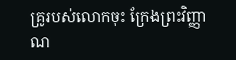គ្រូរបស់លោកចុះ ក្រែងព្រះវិញ្ញាណ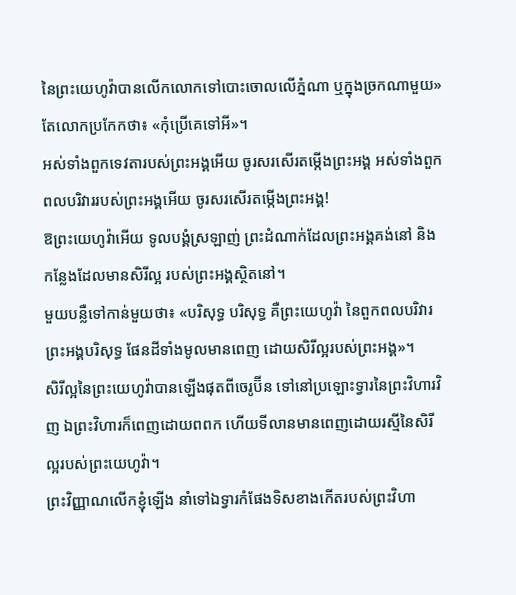នៃព្រះយេហូវ៉ាបានលើកលោកទៅបោះចោលលើភ្នំណា ឬក្នុងច្រកណាមួយ» តែលោកប្រកែកថា៖ «កុំប្រើគេទៅអី»។
អស់ទាំងពួកទេវតារបស់ព្រះអង្គអើយ ចូរសរសើរតម្កើងព្រះអង្គ អស់ទាំងពួកពលបរិវាររបស់ព្រះអង្គអើយ ចូរសរសើរតម្កើងព្រះអង្គ!
ឱព្រះយេហូវ៉ាអើយ ទូលបង្គំស្រឡាញ់ ព្រះដំណាក់ដែលព្រះអង្គគង់នៅ និងកន្លែងដែលមានសិរីល្អ របស់ព្រះអង្គស្ថិតនៅ។
មួយបន្លឺទៅកាន់មួយថា៖ «បរិសុទ្ធ បរិសុទ្ធ គឺព្រះយេហូវ៉ា នៃពួកពលបរិវារព្រះអង្គបរិសុទ្ធ ផែនដីទាំងមូលមានពេញ ដោយសិរីល្អរបស់ព្រះអង្គ»។
សិរីល្អនៃព្រះយេហូវ៉ាបានឡើងផុតពីចេរូប៊ីន ទៅនៅប្រឡោះទ្វារនៃព្រះវិហារវិញ ឯព្រះវិហារក៏ពេញដោយពពក ហើយទីលានមានពេញដោយរស្មីនៃសិរីល្អរបស់ព្រះយេហូវ៉ា។
ព្រះវិញ្ញាណលើកខ្ញុំឡើង នាំទៅឯទ្វារកំផែងទិសខាងកើតរបស់ព្រះវិហា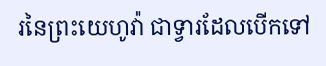រនៃព្រះយេហូវ៉ា ជាទ្វារដែលបើកទៅ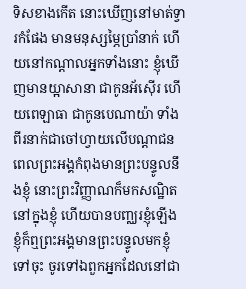ទិសខាងកើត នោះឃើញនៅមាត់ទ្វារកំផែង មានមនុស្សម្ភៃប្រាំនាក់ ហើយនៅកណ្ដាលអ្នកទាំងនោះ ខ្ញុំឃើញមានយ្អាសានា ជាកូនអ័ស៊ើរ ហើយពេឡាធា ជាកូនបេណាយ៉ា ទាំងពីរនាក់ជាចៅហ្វាយលើបណ្ដាជន
ពេលព្រះអង្គកំពុងមានព្រះបន្ទូលនឹងខ្ញុំ នោះព្រះវិញ្ញាណក៏មកសណ្ឋិតនៅក្នុងខ្ញុំ ហើយបានបញ្ឈរខ្ញុំឡើង ខ្ញុំក៏ឮព្រះអង្គមានព្រះបន្ទូលមកខ្ញុំ
ទៅចុះ ចូរទៅឯពួកអ្នកដែលនៅជា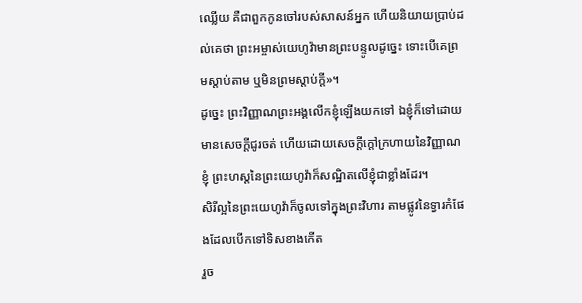ឈ្លើយ គឺជាពួកកូនចៅរបស់សាសន៍អ្នក ហើយនិយាយប្រាប់ដល់គេថា ព្រះអម្ចាស់យេហូវ៉ាមានព្រះបន្ទូលដូច្នេះ ទោះបើគេព្រមស្តាប់តាម ឬមិនព្រមស្តាប់ក្តី»។
ដូច្នេះ ព្រះវិញ្ញាណព្រះអង្គលើកខ្ញុំឡើងយកទៅ ឯខ្ញុំក៏ទៅដោយមានសេចក្ដីជូរចត់ ហើយដោយសេចក្ដីក្តៅក្រហាយនៃវិញ្ញាណខ្ញុំ ព្រះហស្តនៃព្រះយេហូវ៉ាក៏សណ្ឋិតលើខ្ញុំជាខ្លាំងដែរ។
សិរីល្អនៃព្រះយេហូវ៉ាក៏ចូលទៅក្នុងព្រះវិហារ តាមផ្លូវនៃទ្វារកំផែងដែលបើកទៅទិសខាងកើត
រួច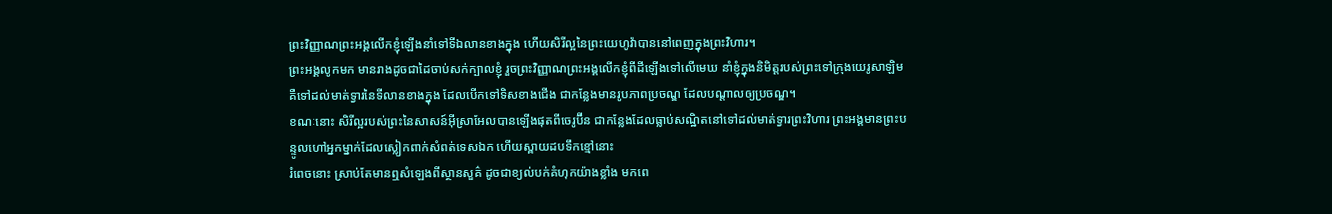ព្រះវិញ្ញាណព្រះអង្គលើកខ្ញុំឡើងនាំទៅទីឯលានខាងក្នុង ហើយសិរីល្អនៃព្រះយេហូវ៉ាបាននៅពេញក្នុងព្រះវិហារ។
ព្រះអង្គលូកមក មានរាងដូចជាដៃចាប់សក់ក្បាលខ្ញុំ រួចព្រះវិញ្ញាណព្រះអង្គលើកខ្ញុំពីដីឡើងទៅលើមេឃ នាំខ្ញុំក្នុងនិមិត្តរបស់ព្រះទៅក្រុងយេរូសាឡិម គឺទៅដល់មាត់ទ្វារនៃទីលានខាងក្នុង ដែលបើកទៅទិសខាងជើង ជាកន្លែងមានរូបភាពប្រចណ្ឌ ដែលបណ្ដាលឲ្យប្រចណ្ឌ។
ខណៈនោះ សិរីល្អរបស់ព្រះនៃសាសន៍អ៊ីស្រាអែលបានឡើងផុតពីចេរូប៊ីន ជាកន្លែងដែលធ្លាប់សណ្ឋិតនៅទៅដល់មាត់ទ្វារព្រះវិហារ ព្រះអង្គមានព្រះបន្ទូលហៅអ្នកម្នាក់ដែលស្លៀកពាក់សំពត់ទេសឯក ហើយស្ពាយដបទឹកខ្មៅនោះ
រំពេចនោះ ស្រាប់តែមានឮសំឡេងពីស្ថានសួគ៌ ដូចជាខ្យល់បក់គំហុកយ៉ាងខ្លាំង មកពេ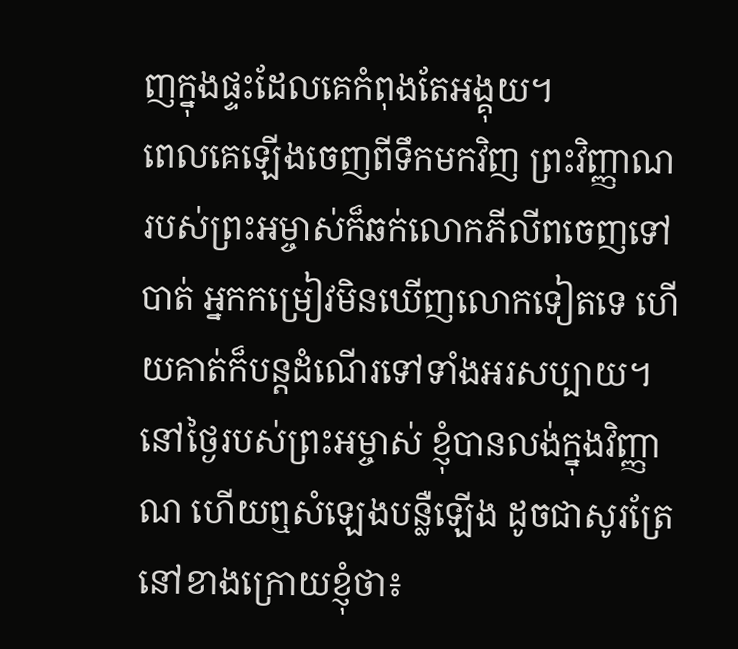ញក្នុងផ្ទះដែលគេកំពុងតែអង្គុយ។
ពេលគេឡើងចេញពីទឹកមកវិញ ព្រះវិញ្ញាណរបស់ព្រះអម្ចាស់ក៏ឆក់លោកភីលីពចេញទៅបាត់ អ្នកកម្រៀវមិនឃើញលោកទៀតទេ ហើយគាត់ក៏បន្តដំណើរទៅទាំងអរសប្បាយ។
នៅថ្ងៃរបស់ព្រះអម្ចាស់ ខ្ញុំបានលង់ក្នុងវិញ្ញាណ ហើយឮសំឡេងបន្លឺឡើង ដូចជាសូរត្រែនៅខាងក្រោយខ្ញុំថា៖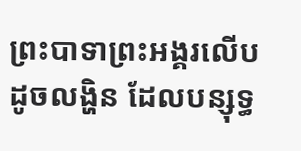ព្រះបាទាព្រះអង្គរលើបដូចលង្ហិន ដែលបន្សុទ្ធ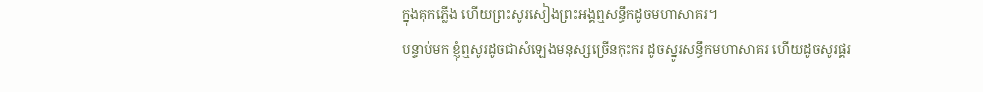ក្នុងគុកភ្លើង ហើយព្រះសូរសៀងព្រះអង្គឮសន្ធឹកដូចមហាសាគរ។
បន្ទាប់មក ខ្ញុំឮសូរដូចជាសំឡេងមនុស្សច្រើនកុះករ ដូចស្នូរសន្ធឹកមហាសាគរ ហើយដូចសូរផ្គរ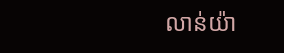លាន់យ៉ា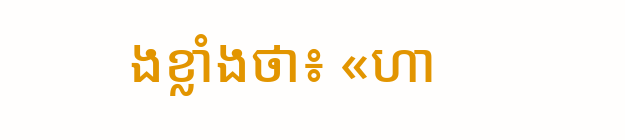ងខ្លាំងថា៖ «ហា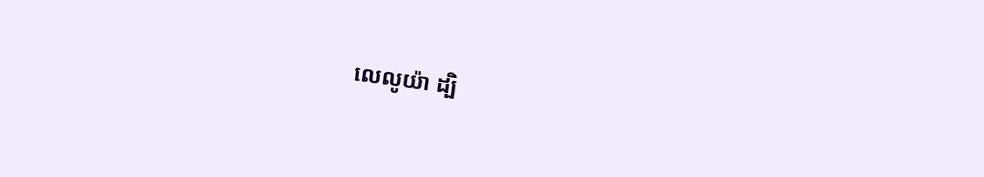លេលូយ៉ា ដ្បិ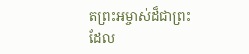តព្រះអម្ចាស់ដ៏ជាព្រះ ដែល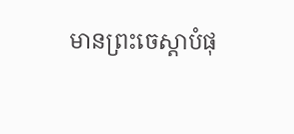មានព្រះចេស្តាបំផុ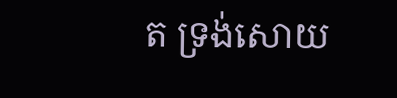ត ទ្រង់សោយ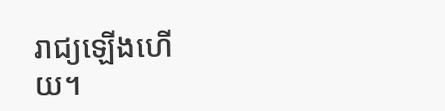រាជ្យឡើងហើយ។